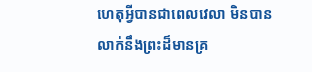ហេតុអ្វីបានជាពេលវេលា មិនបានលាក់នឹងព្រះដ៏មានគ្រ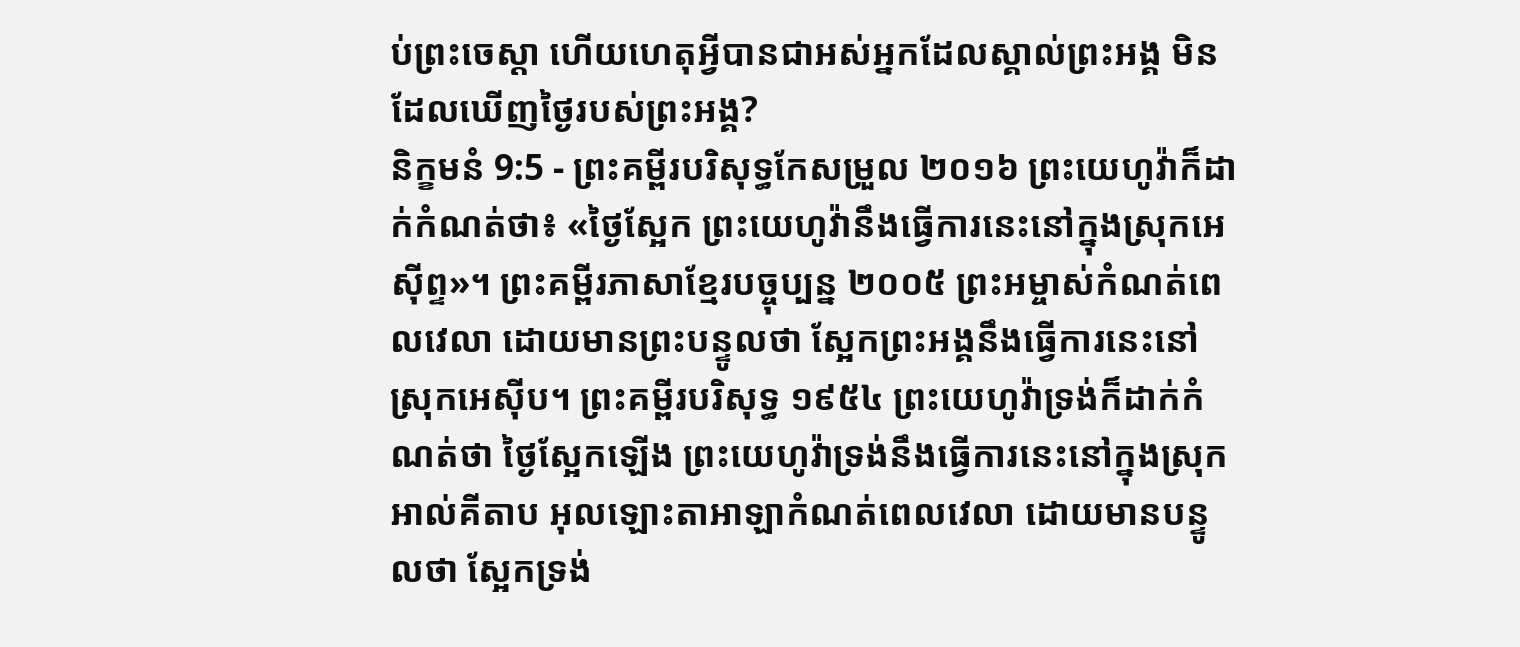ប់ព្រះចេស្តា ហើយហេតុអ្វីបានជាអស់អ្នកដែលស្គាល់ព្រះអង្គ មិនដែលឃើញថ្ងៃរបស់ព្រះអង្គ?
និក្ខមនំ 9:5 - ព្រះគម្ពីរបរិសុទ្ធកែសម្រួល ២០១៦ ព្រះយេហូវ៉ាក៏ដាក់កំណត់ថា៖ «ថ្ងៃស្អែក ព្រះយេហូវ៉ានឹងធ្វើការនេះនៅក្នុងស្រុកអេស៊ីព្ទ»។ ព្រះគម្ពីរភាសាខ្មែរបច្ចុប្បន្ន ២០០៥ ព្រះអម្ចាស់កំណត់ពេលវេលា ដោយមានព្រះបន្ទូលថា ស្អែកព្រះអង្គនឹងធ្វើការនេះនៅស្រុកអេស៊ីប។ ព្រះគម្ពីរបរិសុទ្ធ ១៩៥៤ ព្រះយេហូវ៉ាទ្រង់ក៏ដាក់កំណត់ថា ថ្ងៃស្អែកឡើង ព្រះយេហូវ៉ាទ្រង់នឹងធ្វើការនេះនៅក្នុងស្រុក អាល់គីតាប អុលឡោះតាអាឡាកំណត់ពេលវេលា ដោយមានបន្ទូលថា ស្អែកទ្រង់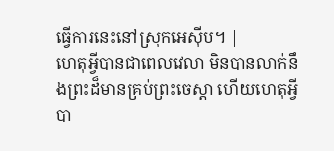ធ្វើការនេះនៅស្រុកអេស៊ីប។ |
ហេតុអ្វីបានជាពេលវេលា មិនបានលាក់នឹងព្រះដ៏មានគ្រប់ព្រះចេស្តា ហើយហេតុអ្វីបា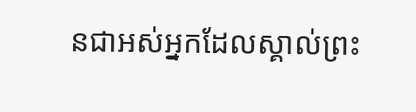នជាអស់អ្នកដែលស្គាល់ព្រះ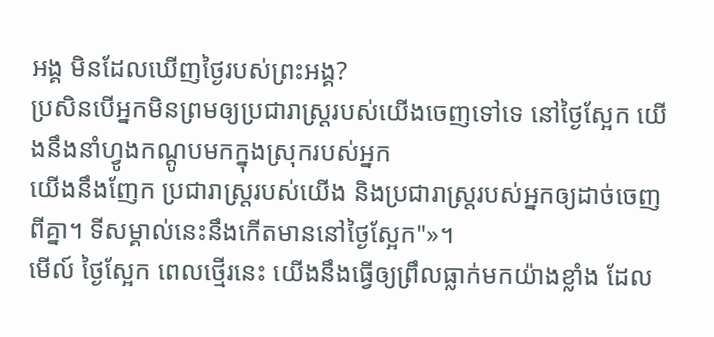អង្គ មិនដែលឃើញថ្ងៃរបស់ព្រះអង្គ?
ប្រសិនបើអ្នកមិនព្រមឲ្យប្រជារាស្ត្ររបស់យើងចេញទៅទេ នៅថ្ងៃស្អែក យើងនឹងនាំហ្វូងកណ្តូបមកក្នុងស្រុករបស់អ្នក
យើងនឹងញែក ប្រជារាស្ត្ររបស់យើង និងប្រជារាស្ត្ររបស់អ្នកឲ្យដាច់ចេញពីគ្នា។ ទីសម្គាល់នេះនឹងកើតមាននៅថ្ងៃស្អែក"»។
មើល៍ ថ្ងៃស្អែក ពេលថ្មើរនេះ យើងនឹងធ្វើឲ្យព្រឹលធ្លាក់មកយ៉ាងខ្លាំង ដែល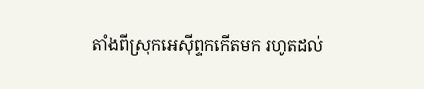តាំងពីស្រុកអេស៊ីព្ទកកើតមក រហូតដល់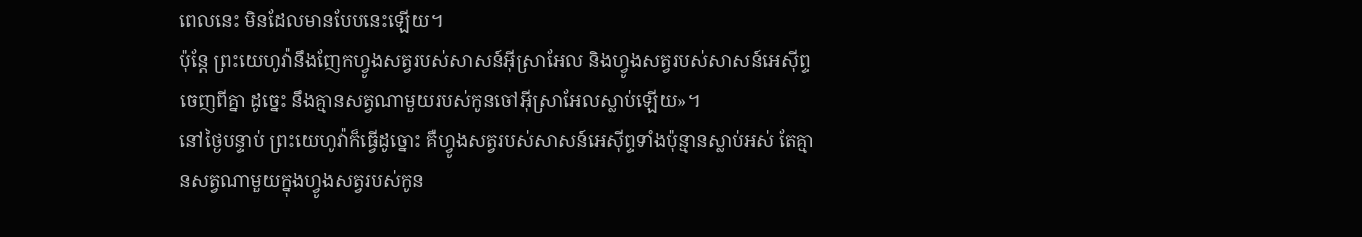ពេលនេះ មិនដែលមានបែបនេះឡើយ។
ប៉ុន្ដែ ព្រះយេហូវ៉ានឹងញែកហ្វូងសត្វរបស់សាសន៍អ៊ីស្រាអែល និងហ្វូងសត្វរបស់សាសន៍អេស៊ីព្ទចេញពីគ្នា ដូច្នេះ នឹងគ្មានសត្វណាមួយរបស់កូនចៅអ៊ីស្រាអែលស្លាប់ឡើយ»។
នៅថ្ងៃបន្ទាប់ ព្រះយេហូវ៉ាក៏ធ្វើដូច្នោះ គឺហ្វូងសត្វរបស់សាសន៍អេស៊ីព្ទទាំងប៉ុន្មានស្លាប់អស់ តែគ្មានសត្វណាមួយក្នុងហ្វូងសត្វរបស់កូន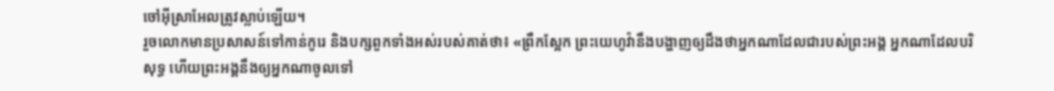ចៅអ៊ីស្រាអែលត្រូវស្លាប់ឡើយ។
រួចលោកមានប្រសាសន៍ទៅកាន់កូរេ និងបក្សពួកទាំងអស់របស់គាត់ថា៖ «ព្រឹកស្អែក ព្រះយេហូវ៉ានឹងបង្ហាញឲ្យដឹងថាអ្នកណាដែលជារបស់ព្រះអង្គ អ្នកណាដែលបរិសុទ្ធ ហើយព្រះអង្គនឹងឲ្យអ្នកណាចូលទៅ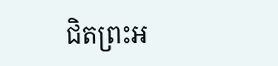ជិតព្រះអ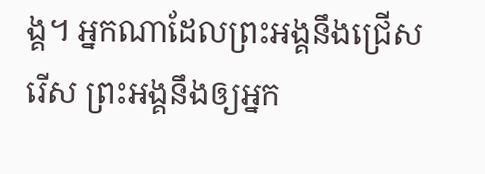ង្គ។ អ្នកណាដែលព្រះអង្គនឹងជ្រើសរើស ព្រះអង្គនឹងឲ្យអ្នក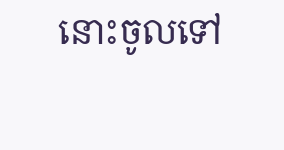នោះចូលទៅ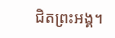ជិតព្រះអង្គ។